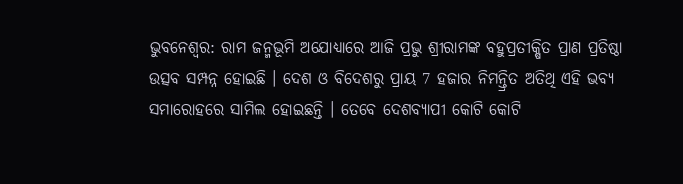ଭୁବନେଶ୍ବର: ରାମ ଜନ୍ମଭୂମି ଅଯୋଧ୍ୟାରେ ଆଜି ପ୍ରଭୁ ଶ୍ରୀରାମଙ୍କ ବହୁପ୍ରତୀକ୍ଷିତ ପ୍ରାଣ ପ୍ରତିଷ୍ଠା ଉତ୍ସବ ସମ୍ପନ୍ନ ହୋଇଛି । ଦେଶ ଓ ବିଦେଶରୁ ପ୍ରାୟ 7 ହଜାର ନିମନ୍ତ୍ରିତ ଅତିଥି ଏହି ଭବ୍ୟ ସମାରୋହରେ ସାମିଲ ହୋଇଛନ୍ତି । ତେବେ ଦେଶବ୍ୟାପୀ କୋଟି କୋଟି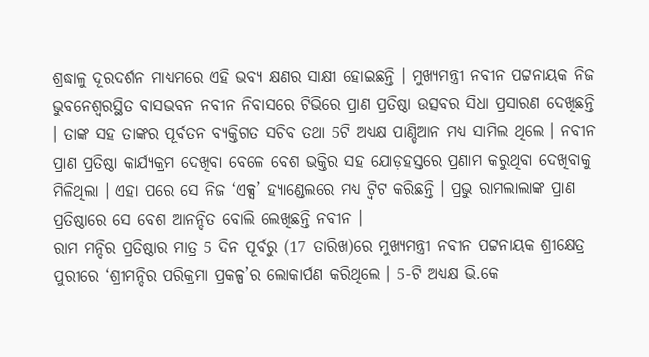ଶ୍ରଦ୍ଧାଳୁ ଦୂରଦର୍ଶନ ମାଧ୍ୟମରେ ଏହି ଭବ୍ୟ କ୍ଷଣର ସାକ୍ଷୀ ହୋଇଛନ୍ତି । ମୁଖ୍ୟମନ୍ତ୍ରୀ ନବୀନ ପଟ୍ଟନାୟକ ନିଜ ଭୁବନେଶ୍ବରସ୍ଥିତ ବାସଭବନ ନବୀନ ନିବାସରେ ଟିଭିରେ ପ୍ରାଣ ପ୍ରତିଷ୍ଠା ଉତ୍ସବର ସିଧା ପ୍ରସାରଣ ଦେଖିଛନ୍ତି । ତାଙ୍କ ସହ ତାଙ୍କର ପୂର୍ବତନ ବ୍ୟକ୍ତିଗତ ସଚିବ ତଥା 5ଟି ଅଧ୍ୟକ୍ଷ ପାଣ୍ଡିଆନ ମଧ୍ୟ ସାମିଲ ଥିଲେ । ନବୀନ ପ୍ରାଣ ପ୍ରତିଷ୍ଠା କାର୍ଯ୍ୟକ୍ରମ ଦେଖିବା ବେଳେ ବେଶ ଭକ୍ତିର ସହ ଯୋଡ଼ହସ୍ତରେ ପ୍ରଣାମ କରୁଥିବା ଦେଖିବାକୁ ମିଳିଥିଲା । ଏହା ପରେ ସେ ନିଜ ‘ଏକ୍ସ’ ହ୍ୟାଣ୍ଡେଲରେ ମଧ୍ୟ ଟ୍ବିଟ କରିଛନ୍ତି । ପ୍ରଭୁ ରାମଲାଲାଙ୍କ ପ୍ରାଣ ପ୍ରତିଷ୍ଠାରେ ସେ ବେଶ ଆନନ୍ଦିତ ବୋଲି ଲେଖିଛନ୍ତି ନବୀନ ।
ରାମ ମନ୍ଦିର ପ୍ରତିଷ୍ଠାର ମାତ୍ର 5 ଦିନ ପୂର୍ବରୁ (17 ତାରିଖ)ରେ ମୁଖ୍ୟମନ୍ତ୍ରୀ ନବୀନ ପଟ୍ଟନାୟକ ଶ୍ରୀକ୍ଷେତ୍ର ପୁରୀରେ ‘ଶ୍ରୀମନ୍ଦିର ପରିକ୍ରମା ପ୍ରକଳ୍ପ’ର ଲୋକାର୍ପଣ କରିଥିଲେ । 5-ଟି ଅଧ୍ୟକ୍ଷ ଭି.କେ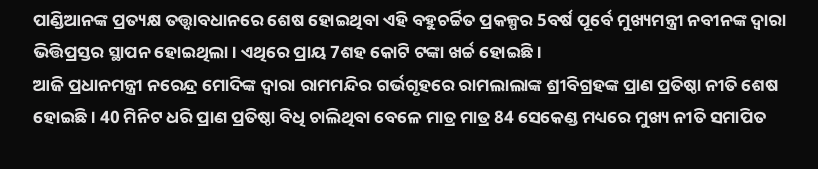ପାଣ୍ଡିଆନଙ୍କ ପ୍ରତ୍ୟକ୍ଷ ତତ୍ତ୍ବାବଧାନରେ ଶେଷ ହୋଇଥିବା ଏହି ବହୁଚର୍ଚ୍ଚିତ ପ୍ରକଳ୍ପର 5ବର୍ଷ ପୂର୍ବେ ମୁଖ୍ୟମନ୍ତ୍ରୀ ନବୀନଙ୍କ ଦ୍ବାରା ଭିତ୍ତିପ୍ରସ୍ତର ସ୍ଥାପନ ହୋଇଥିଲା । ଏଥିରେ ପ୍ରାୟ 7ଶହ କୋଟି ଟଙ୍କା ଖର୍ଚ୍ଚ ହୋଇଛି ।
ଆଜି ପ୍ରଧାନମନ୍ତ୍ରୀ ନରେନ୍ଦ୍ର ମୋଦିଙ୍କ ଦ୍ବାରା ରାମମନ୍ଦିର ଗର୍ଭଗୃହରେ ରାମଲାଲାଙ୍କ ଶ୍ରୀବିଗ୍ରହଙ୍କ ପ୍ରାଣ ପ୍ରତିଷ୍ଠା ନୀତି ଶେଷ ହୋଇଛି । 40 ମିନିଟ ଧରି ପ୍ରାଣ ପ୍ରତିଷ୍ଠା ବିଧି ଚାଲିଥିବା ବେଳେ ମାତ୍ର ମାତ୍ର 84 ସେକେଣ୍ଡ ମଧ୍ୟରେ ମୁଖ୍ୟ ନୀତି ସମାପିତ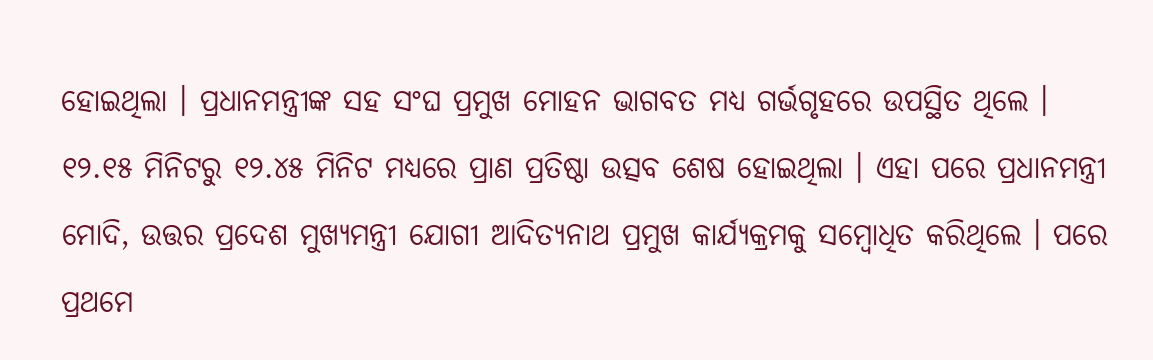ହୋଇଥିଲା । ପ୍ରଧାନମନ୍ତ୍ରୀଙ୍କ ସହ ସଂଘ ପ୍ରମୁଖ ମୋହନ ଭାଗବତ ମଧ୍ୟ ଗର୍ଭଗୃହରେ ଉପସ୍ଥିତ ଥିଲେ । ୧୨.୧୫ ମିନିଟରୁ ୧୨.୪୫ ମିନିଟ ମଧ୍ୟରେ ପ୍ରାଣ ପ୍ରତିଷ୍ଠା ଉତ୍ସବ ଶେଷ ହୋଇଥିଲା । ଏହା ପରେ ପ୍ରଧାନମନ୍ତ୍ରୀ ମୋଦି, ଉତ୍ତର ପ୍ରଦେଶ ମୁଖ୍ୟମନ୍ତ୍ରୀ ଯୋଗୀ ଆଦିତ୍ୟନାଥ ପ୍ରମୁଖ କାର୍ଯ୍ୟକ୍ରମକୁ ସମ୍ବୋଧିତ କରିଥିଲେ । ପରେ ପ୍ରଥମେ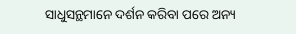ସାଧୁସନ୍ଥମାନେ ଦର୍ଶନ କରିବା ପରେ ଅନ୍ୟ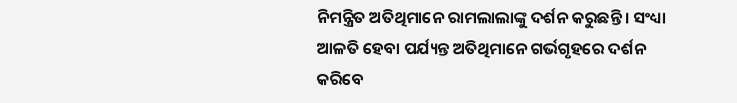ନିମନ୍ତ୍ରିତ ଅତିଥିମାନେ ରାମଲାଲାଙ୍କୁ ଦର୍ଶନ କରୁଛନ୍ତି । ସଂଧ୍ୟା ଆଳତି ହେବା ପର୍ଯ୍ୟନ୍ତ ଅତିଥିମାନେ ଗର୍ଭଗୃହରେ ଦର୍ଶନ କରିବେ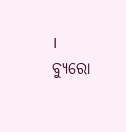।
ବ୍ୟୁରୋ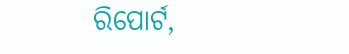ରିପୋର୍ଟ,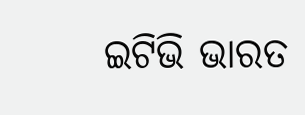ଇଟିଭି ଭାରତ